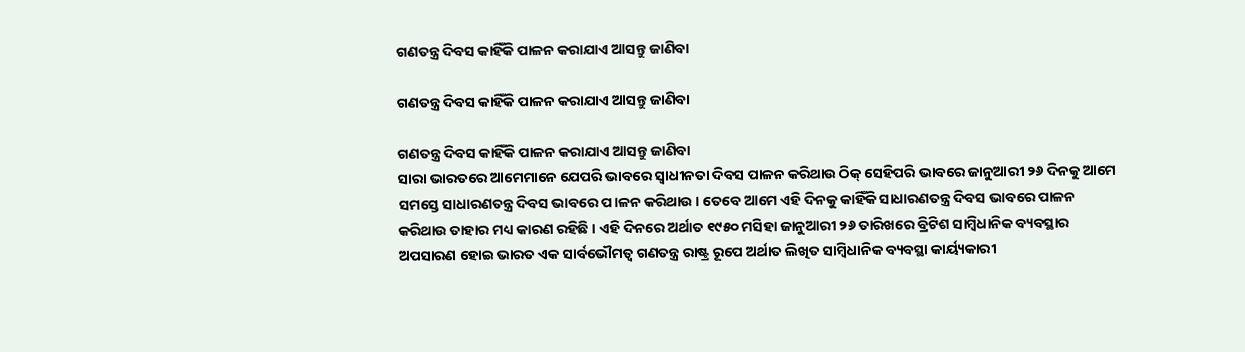ଗଣତନ୍ତ୍ର ଦିବସ କାହିଁକି ପାଳନ କରାଯାଏ ଆସନ୍ତୁ ଜାଣିବା

ଗଣତନ୍ତ୍ର ଦିବସ କାହିଁକି ପାଳନ କରାଯାଏ ଆସନ୍ତୁ ଜାଣିବା

ଗଣତନ୍ତ୍ର ଦିବସ କାହିଁକି ପାଳନ କରାଯାଏ ଆସନ୍ତୁ ଜାଣିବା
ସାରା ଭାରତରେ ଆମେମାନେ ଯେପରି ଭାବରେ ସ୍ୱାଧୀନତା ଦିବସ ପାଳନ କରିଥାଉ ଠିକ୍ ସେହିପରି ଭାବରେ ଜାନୁଆରୀ ୨୬ ଦିନକୁ ଆମେ ସମସ୍ତେ ସାଧାରଣତନ୍ତ୍ର ଦିବସ ଭାବରେ ପ।ଳନ କରିଥାଉ । ତେବେ ଆମେ ଏହି ଦିନକୁ କାହିଁକି ସାଧାରଣତନ୍ତ୍ର ଦିବସ ଭାବରେ ପାଳନ କରିଥାଉ ତାହାର ମଧ୍ୟ କାରଣ ରହିଛି । ଏହି ଦିନରେ ଅର୍ଥାତ ୧୯୫୦ ମସିହା ଜାନୁଆରୀ ୨୬ ତାରିଖରେ ବ୍ରିଟିଶ ସାମ୍ବିଧାନିକ ବ୍ୟବସ୍ଥାର ଅପସାରଣ ହୋଇ ଭାରତ ଏକ ସାର୍ବଭୌମତ୍ୱ ଗଣତନ୍ତ୍ର ରାଷ୍ଟ୍ର ରୂପେ ଅର୍ଥାତ ଲିଖିତ ସାମ୍ବିଧାନିକ ବ୍ୟବସ୍ଥା କାର୍ୟ୍ୟକାରୀ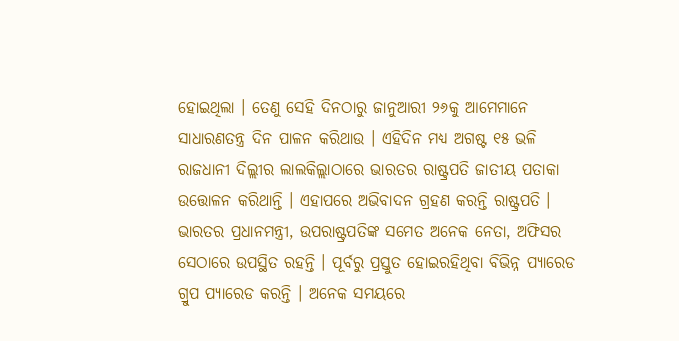ହୋଇଥିଲା । ତେଣୁ ସେହି ଦିନଠାରୁ ଜାନୁଆରୀ ୨୬କୁ ଆମେମାନେ ସାଧାରଣତନ୍ତ୍ର ଦିନ ପାଳନ କରିଥାଉ । ଏହିଦିନ ମଧ୍ୟ ଅଗଷ୍ଟ ୧୫ ଭଳି ରାଜଧାନୀ ଦିଲ୍ଲୀର ଲାଲକିଲ୍ଲାଠାରେ ଭାରତର ରାଷ୍ଟ୍ରପତି ଜାତୀୟ ପତାକା ଉତ୍ତୋଳନ କରିଥାନ୍ତି । ଏହାପରେ ଅଭିବାଦନ ଗ୍ରହଣ କରନ୍ତି ରାଷ୍ଟ୍ରପତି । ଭାରତର ପ୍ରଧାନମନ୍ତ୍ରୀ, ଉପରାଷ୍ଟ୍ରପତିଙ୍କ ସମେତ ଅନେକ ନେତା, ଅଫିସର ସେଠାରେ ଉପସ୍ଥିତ ରହନ୍ତି । ପୂର୍ବରୁ ପ୍ରସ୍ତୁତ ହୋଇରହିଥିବା ବିଭିନ୍ନ ପ୍ୟାରେଡ ଗ୍ରୁପ ପ୍ୟାରେଡ କରନ୍ତି । ଅନେକ ସମୟରେ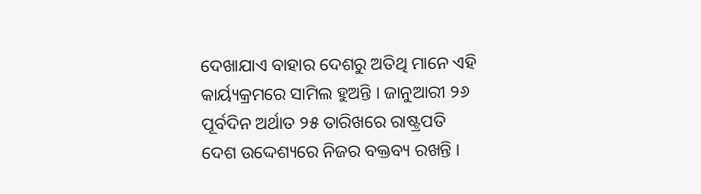ଦେଖାଯାଏ ବାହାର ଦେଶରୁ ଅତିଥି ମାନେ ଏହି କାର୍ୟ୍ୟକ୍ରମରେ ସାମିଲ ହୁଅନ୍ତି । ଜାନୁଆରୀ ୨୬ ପୂର୍ବଦିନ ଅର୍ଥାତ ୨୫ ତାରିଖରେ ରାଷ୍ଟ୍ରପତି ଦେଶ ଉଦ୍ଦେଶ୍ୟରେ ନିଜର ବକ୍ତବ୍ୟ ରଖନ୍ତି ।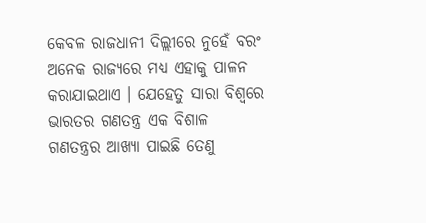କେବଳ ରାଜଧାନୀ ଦିଲ୍ଲୀରେ ନୁହେଁ ବରଂ ଅନେକ ରାଜ୍ୟରେ ମଧ୍ୟ ଏହାକୁ ପାଳନ କରାଯାଇଥାଏ । ଯେହେତୁ ସାରା ବିଶ୍ୱରେ ଭାରତର ଗଣତନ୍ତ୍ର ଏକ ବିଶାଳ ଗଣତନ୍ତ୍ରର ଆଖ୍ୟା ପାଇଛି ତେଣୁ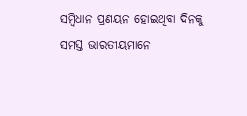ସମ୍ବିଧାନ ପ୍ରଣୟନ ହୋଇଥିବା ଦିନକୁ ସମସ୍ତ ଭାରତୀୟମାନେ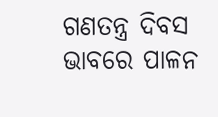ଗଣତନ୍ତ୍ର ଦିବସ ଭାବରେ ପାଳନ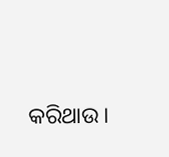କରିଥାଉ ।